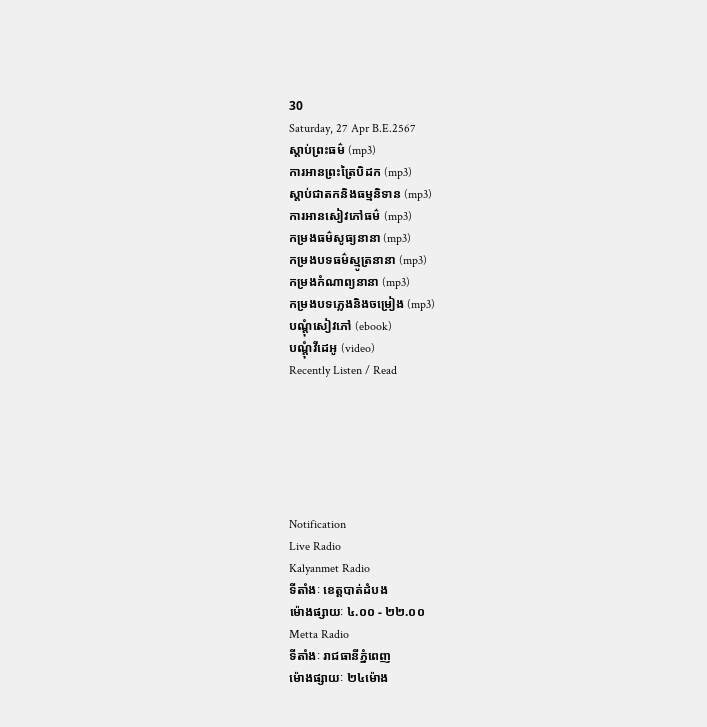30
Saturday, 27 Apr B.E.2567
ស្តាប់ព្រះធម៌ (mp3)
ការអានព្រះត្រៃបិដក (mp3)
ស្តាប់ជាតកនិងធម្មនិទាន (mp3)
ការអានសៀវភៅធម៌ (mp3)
កម្រងធម៌សូធ្យនានា (mp3)
កម្រងបទធម៌ស្មូត្រនានា (mp3)
កម្រងកំណាព្យនានា (mp3)
កម្រងបទភ្លេងនិងចម្រៀង (mp3)
បណ្តុំសៀវភៅ (ebook)
បណ្តុំវីដេអូ (video)
Recently Listen / Read






Notification
Live Radio
Kalyanmet Radio
ទីតាំងៈ ខេត្តបាត់ដំបង
ម៉ោងផ្សាយៈ ៤.០០ - ២២.០០
Metta Radio
ទីតាំងៈ រាជធានីភ្នំពេញ
ម៉ោងផ្សាយៈ ២៤ម៉ោង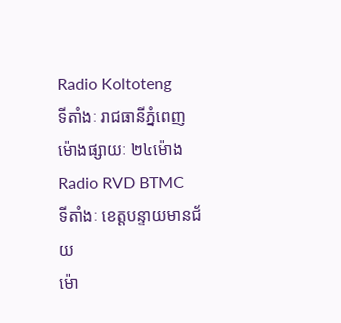Radio Koltoteng
ទីតាំងៈ រាជធានីភ្នំពេញ
ម៉ោងផ្សាយៈ ២៤ម៉ោង
Radio RVD BTMC
ទីតាំងៈ ខេត្តបន្ទាយមានជ័យ
ម៉ោ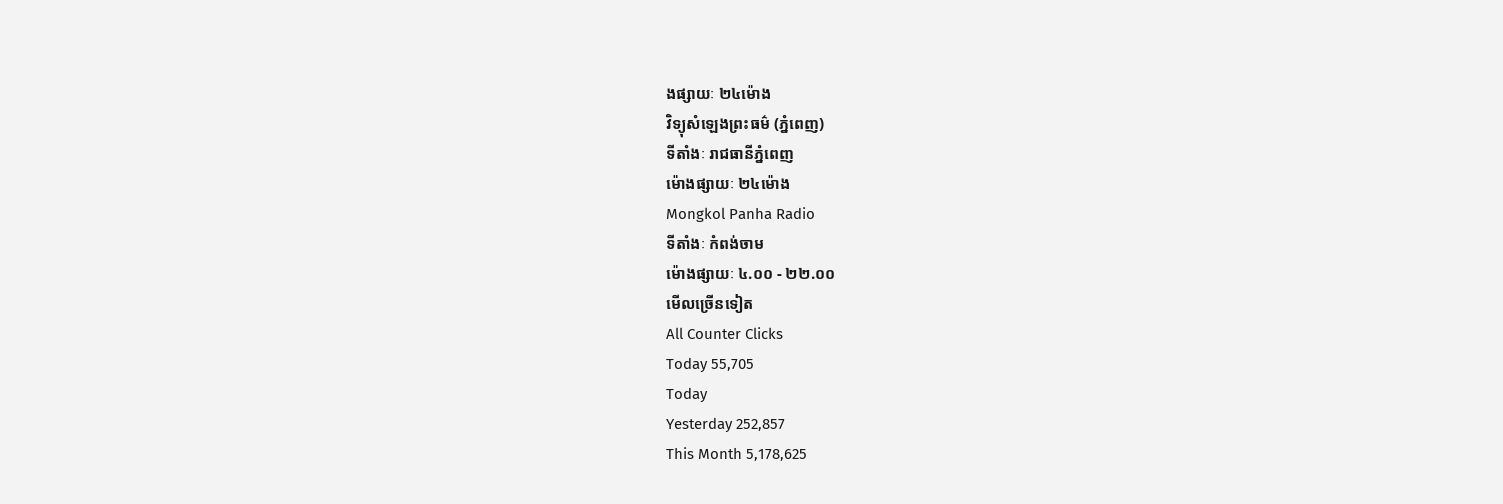ងផ្សាយៈ ២៤ម៉ោង
វិទ្យុសំឡេងព្រះធម៌ (ភ្នំពេញ)
ទីតាំងៈ រាជធានីភ្នំពេញ
ម៉ោងផ្សាយៈ ២៤ម៉ោង
Mongkol Panha Radio
ទីតាំងៈ កំពង់ចាម
ម៉ោងផ្សាយៈ ៤.០០ - ២២.០០
មើលច្រើនទៀត
All Counter Clicks
Today 55,705
Today
Yesterday 252,857
This Month 5,178,625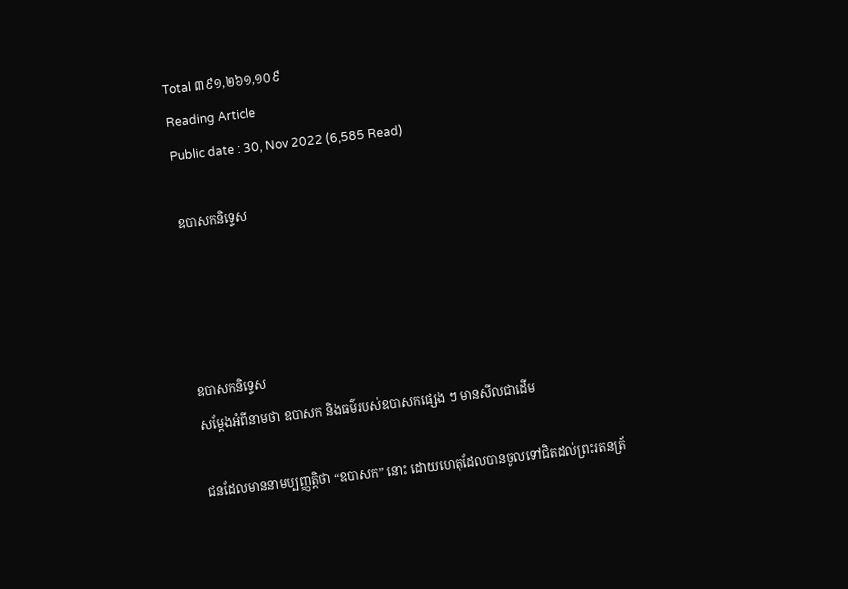Total ៣៩១,២៦១,១០៩
Reading Article
Public date : 30, Nov 2022 (6,585 Read)

ឧបាសកនិទ្ទេស




ឧបាសកនិទ្ទេស
សម្តែងអំពីនាមថា ឧបាសក និងធម៌របស់ឧបាសកផ្សេង ៗ មានសីលជាដើម

ជនដែលមាននាមប្បញ្ញត្តិថា “ឧបាសក” នោះ ដោយហេតុដែលបានចូលទៅជិតដល់ព្រះរតនត្រ័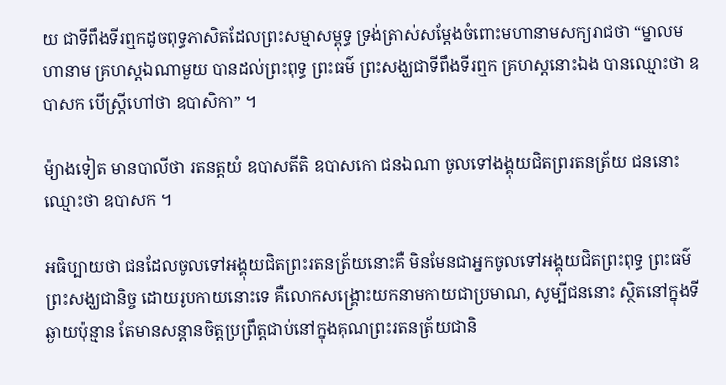យ ជាទីពឹងទីរឮកដូចពុទ្ធភាសិតដែលព្រះសម្មាសម្ពុទ្ធ ទ្រង់ត្រាស់សម្តែងចំពោះមហានាមសក្យរាជថា “ម្នាលមហានាម គ្រហស្តឯណាមួយ បានដល់ព្រះពុទ្ធ ព្រះធម៌ ព្រះសង្ឃជាទីពឹងទីរឮក គ្រហស្តនោះឯង បានឈ្មោះថា ឧបាសក បើស្ត្រីហៅថា ឧបាសិកា” ។

ម៉្យាងទៀត មានបាលីថា រតនត្តយំ ឧបាសតីតិ ឧបាសកោ ជនឯណា ចូលទៅងង្គុយជិតព្ររតនត្រ័យ ជននោះឈ្មោះថា ឧបាសក ។

អធិប្បាយថា ជនដែលចូលទៅអង្គុយជិតព្រះរតនត្រ័យនោះគឺ មិនមែនជាអ្នកចូលទៅអង្គុយជិតព្រះពុទ្ធ ព្រះធម៌ ព្រះសង្ឃជានិច្ច ដោយរូបកាយនោះទេ គឺលោកសង្រ្គោះយកនាមកាយជាប្រមាណ, សូម្បីជននោះ ស្ថិតនៅក្នុងទីឆ្ងាយប៉ុន្មាន តែមានសន្តានចិត្តប្រព្រឹត្តជាប់នៅក្នុងគុណព្រះរតនត្រ័យជានិ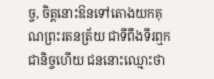ច្ច, ចិត្តនោះឱនទៅតោងយកគុណព្រះរតនត្រ័យ ជាទីពឹងទីរឮកជានិច្ចហើយ ជននោះឈ្មោះថា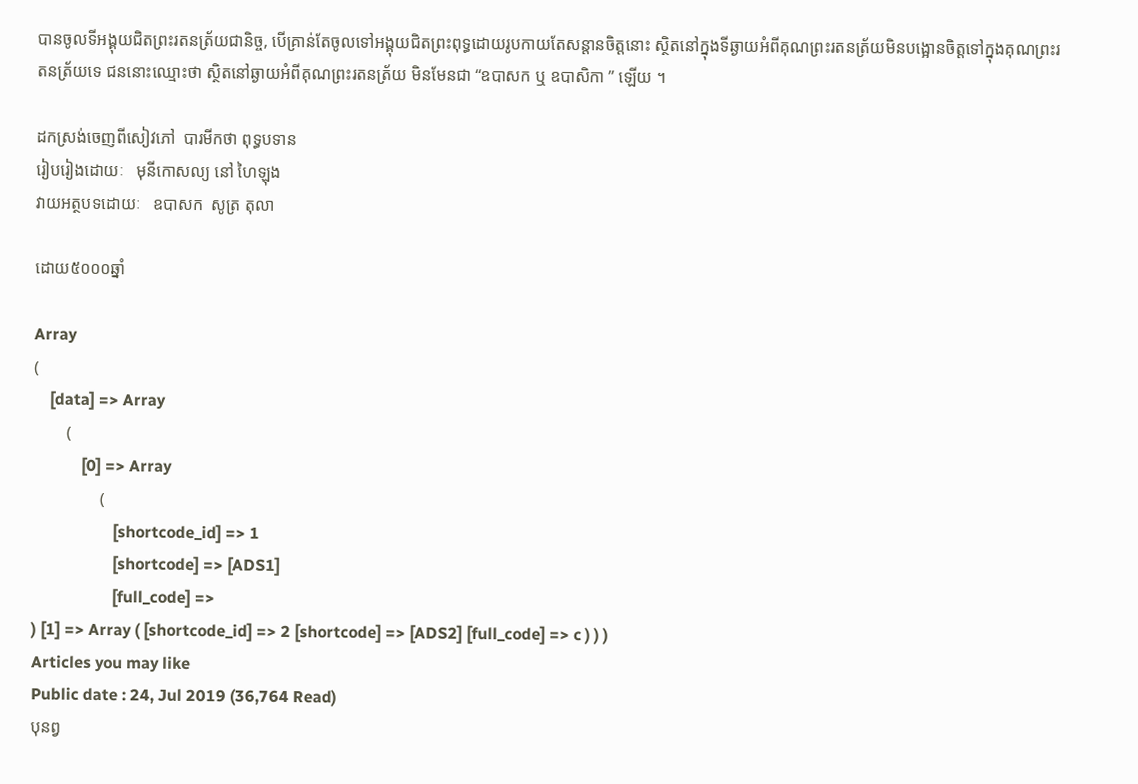បានចូលទីអង្គុយជិតព្រះរតនត្រ័យជានិច្ច, បើគ្រាន់តែចូលទៅអង្គុយជិតព្រះពុទ្ធដោយរូបកាយតែសន្តានចិត្តនោះ ស្ថិតនៅក្នុងទីឆ្ងាយអំពីគុណព្រះរតនត្រ័យមិនបង្អោនចិត្តទៅក្នុងគុណព្រះរតនត្រ័យទេ ជននោះឈ្មោះថា ស្ថិតនៅឆ្ងាយអំពីគុណព្រះរតនត្រ័យ មិនមែនជា “ឧបាសក ឬ ឧបាសិកា ” ឡើយ ។

ដកស្រង់ចេញពីសៀវភៅ  បារមីកថា ពុទ្ធបទាន
រៀបរៀងដោយៈ   មុនីកោសល្យ នៅ ហៃឡុង
វាយអត្ថបទដោយៈ   ឧបាសក  សូត្រ តុលា

ដោយ៥០០០ឆ្នាំ

Array
(
    [data] => Array
        (
            [0] => Array
                (
                    [shortcode_id] => 1
                    [shortcode] => [ADS1]
                    [full_code] =>
) [1] => Array ( [shortcode_id] => 2 [shortcode] => [ADS2] [full_code] => c ) ) )
Articles you may like
Public date : 24, Jul 2019 (36,764 Read)
បុនព្វ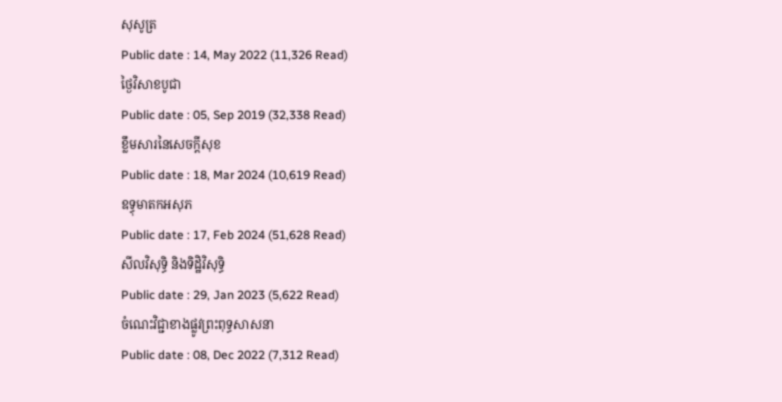សុសូត្រ
Public date : 14, May 2022 (11,326 Read)
ថ្ងៃវិសាខបូជា
Public date : 05, Sep 2019 (32,338 Read)
ខ្លឹមសារនៃសេចក្តីសុខ
Public date : 18, Mar 2024 (10,619 Read)
ឧទ្ធុមាតកអសុភ
Public date : 17, Feb 2024 (51,628 Read)
សីលវិសុទ្ធិ និងទិដ្ឋិវិសុទ្ធិ
Public date : 29, Jan 2023 (5,622 Read)
ចំណេះវិជ្ជាខាងផ្លូវព្រះពុទ្ធសាសនា
Public date : 08, Dec 2022 (7,312 Read)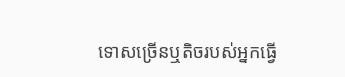ទោសច្រើនឬតិចរបស់អ្នកធ្វើ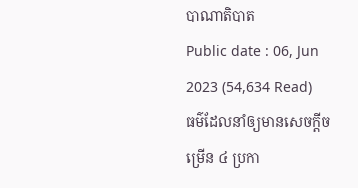បាណាតិបាត
Public date : 06, Jun 2023 (54,634 Read)
ធម៌ដែលនាំឲ្យមានសេចក្តីចម្រើន ៤ ប្រកា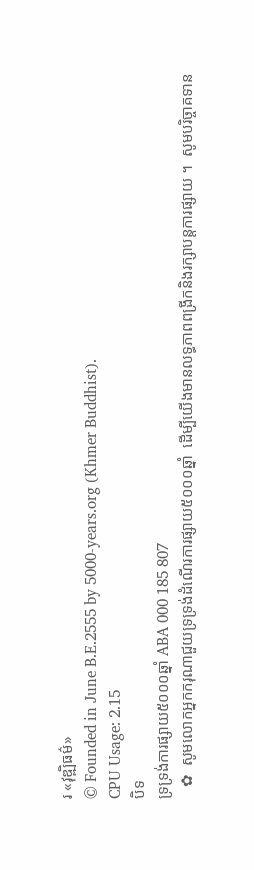រ «វុឌ្ឍិធម៌»
© Founded in June B.E.2555 by 5000-years.org (Khmer Buddhist).
CPU Usage: 2.15
បិទ
ទ្រទ្រង់ការផ្សាយ៥០០០ឆ្នាំ ABA 000 185 807
   ✿  សូមលោកអ្នកករុណាជួយទ្រទ្រង់ដំណើរការផ្សាយ៥០០០ឆ្នាំ  ដើម្បីយើងមានលទ្ធភាពពង្រីកនិងរក្សាបន្តការផ្សាយ ។  សូមបរិច្ចាគទាន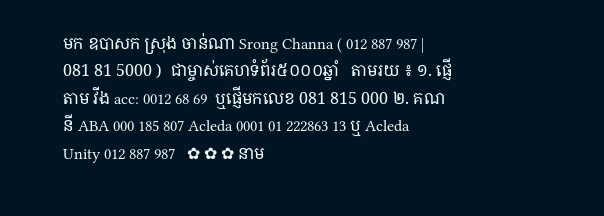មក ឧបាសក ស្រុង ចាន់ណា Srong Channa ( 012 887 987 | 081 81 5000 )  ជាម្ចាស់គេហទំព័រ៥០០០ឆ្នាំ   តាមរយ ៖ ១. ផ្ញើតាម វីង acc: 0012 68 69  ឬផ្ញើមកលេខ 081 815 000 ២. គណនី ABA 000 185 807 Acleda 0001 01 222863 13 ឬ Acleda Unity 012 887 987   ✿ ✿ ✿ នាម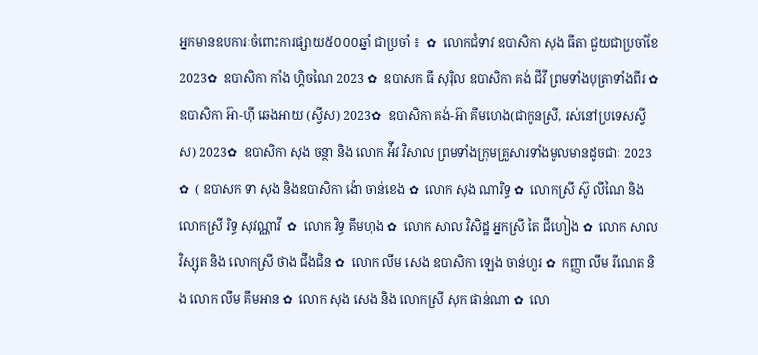អ្នកមានឧបការៈចំពោះការផ្សាយ៥០០០ឆ្នាំ ជាប្រចាំ ៖  ✿  លោកជំទាវ ឧបាសិកា សុង ធីតា ជួយជាប្រចាំខែ 2023✿  ឧបាសិកា កាំង ហ្គិចណៃ 2023 ✿  ឧបាសក ធី សុរ៉ិល ឧបាសិកា គង់ ជីវី ព្រមទាំងបុត្រាទាំងពីរ ✿  ឧបាសិកា អ៊ា-ហុី ឆេងអាយ (ស្វីស) 2023✿  ឧបាសិកា គង់-អ៊ា គីមហេង(ជាកូនស្រី, រស់នៅប្រទេសស្វីស) 2023✿  ឧបាសិកា សុង ចន្ថា និង លោក អ៉ីវ វិសាល ព្រមទាំងក្រុមគ្រួសារទាំងមូលមានដូចជាៈ 2023 ✿  ( ឧបាសក ទា សុង និងឧបាសិកា ង៉ោ ចាន់ខេង ✿  លោក សុង ណារិទ្ធ ✿  លោកស្រី ស៊ូ លីណៃ និង លោកស្រី រិទ្ធ សុវណ្ណាវី  ✿  លោក វិទ្ធ គឹមហុង ✿  លោក សាល វិសិដ្ឋ អ្នកស្រី តៃ ជឹហៀង ✿  លោក សាល វិស្សុត និង លោកស្រី ថាង ជឹងជិន ✿  លោក លឹម សេង ឧបាសិកា ឡេង ចាន់ហួរ ✿  កញ្ញា លឹម រីណេត និង លោក លឹម គឹមអាន ✿  លោក សុង សេង និង លោកស្រី សុក ផាន់ណា ✿  លោ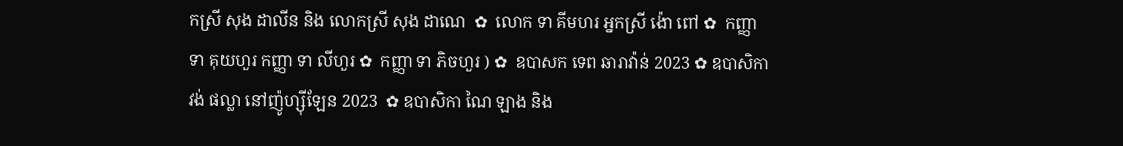កស្រី សុង ដាលីន និង លោកស្រី សុង ដាណេ  ✿  លោក ទា គីមហរ អ្នកស្រី ង៉ោ ពៅ ✿  កញ្ញា ទា គុយហួរ កញ្ញា ទា លីហួរ ✿  កញ្ញា ទា ភិចហួរ ) ✿  ឧបាសក ទេព ឆារាវ៉ាន់ 2023 ✿ ឧបាសិកា វង់ ផល្លា នៅញ៉ូហ្ស៊ីឡែន 2023  ✿ ឧបាសិកា ណៃ ឡាង និង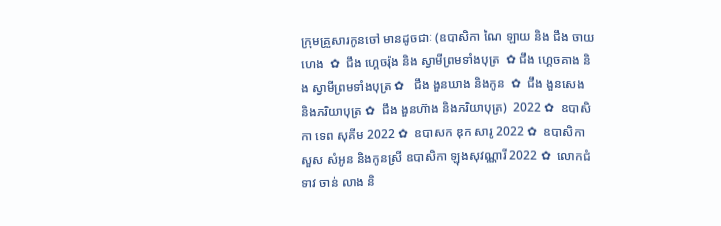ក្រុមគ្រួសារកូនចៅ មានដូចជាៈ (ឧបាសិកា ណៃ ឡាយ និង ជឹង ចាយហេង  ✿  ជឹង ហ្គេចរ៉ុង និង ស្វាមីព្រមទាំងបុត្រ  ✿ ជឹង ហ្គេចគាង និង ស្វាមីព្រមទាំងបុត្រ ✿   ជឹង ងួនឃាង និងកូន  ✿  ជឹង ងួនសេង និងភរិយាបុត្រ ✿  ជឹង ងួនហ៊ាង និងភរិយាបុត្រ)  2022 ✿  ឧបាសិកា ទេព សុគីម 2022 ✿  ឧបាសក ឌុក សារូ 2022 ✿  ឧបាសិកា សួស សំអូន និងកូនស្រី ឧបាសិកា ឡុងសុវណ្ណារី 2022 ✿  លោកជំទាវ ចាន់ លាង និ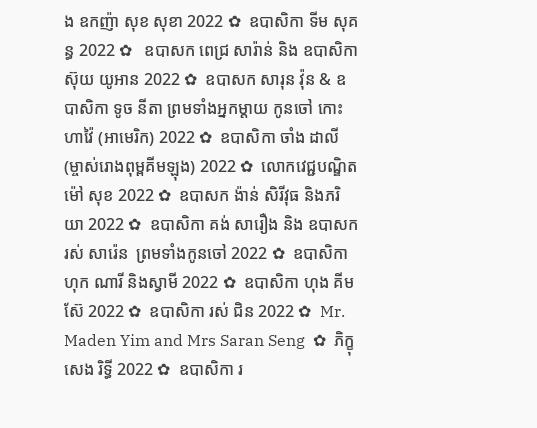ង ឧកញ៉ា សុខ សុខា 2022 ✿  ឧបាសិកា ទីម សុគន្ធ 2022 ✿   ឧបាសក ពេជ្រ សារ៉ាន់ និង ឧបាសិកា ស៊ុយ យូអាន 2022 ✿  ឧបាសក សារុន វ៉ុន & ឧបាសិកា ទូច នីតា ព្រមទាំងអ្នកម្តាយ កូនចៅ កោះហាវ៉ៃ (អាមេរិក) 2022 ✿  ឧបាសិកា ចាំង ដាលី (ម្ចាស់រោងពុម្ពគីមឡុង) 2022 ✿  លោកវេជ្ជបណ្ឌិត ម៉ៅ សុខ 2022 ✿  ឧបាសក ង៉ាន់ សិរីវុធ និងភរិយា 2022 ✿  ឧបាសិកា គង់ សារឿង និង ឧបាសក រស់ សារ៉េន  ព្រមទាំងកូនចៅ 2022 ✿  ឧបាសិកា ហុក ណារី និងស្វាមី 2022 ✿  ឧបាសិកា ហុង គីមស៊ែ 2022 ✿  ឧបាសិកា រស់ ជិន 2022 ✿  Mr. Maden Yim and Mrs Saran Seng  ✿  ភិក្ខុ សេង រិទ្ធី 2022 ✿  ឧបាសិកា រ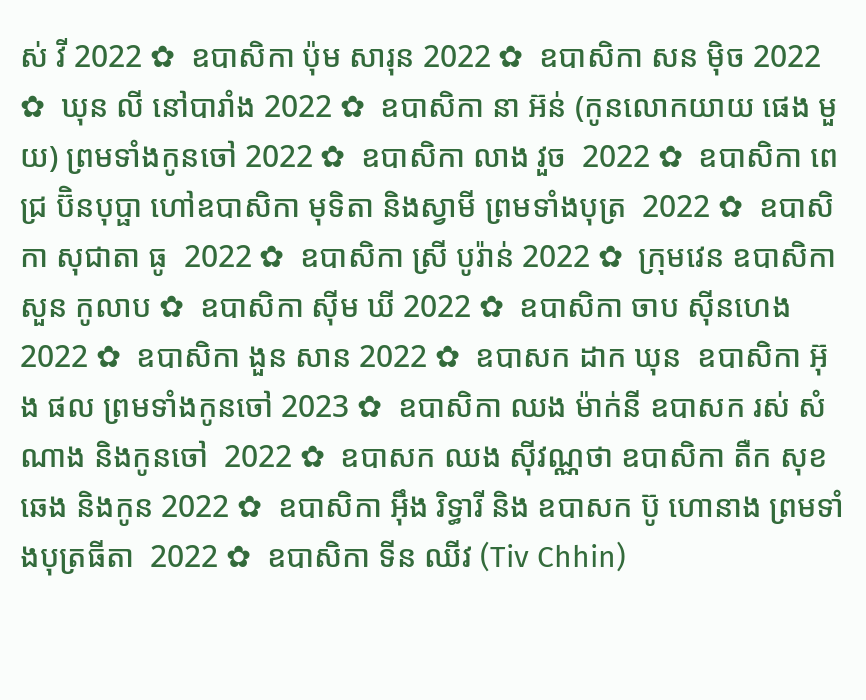ស់ វី 2022 ✿  ឧបាសិកា ប៉ុម សារុន 2022 ✿  ឧបាសិកា សន ម៉ិច 2022 ✿  ឃុន លី នៅបារាំង 2022 ✿  ឧបាសិកា នា អ៊ន់ (កូនលោកយាយ ផេង មួយ) ព្រមទាំងកូនចៅ 2022 ✿  ឧបាសិកា លាង វួច  2022 ✿  ឧបាសិកា ពេជ្រ ប៊ិនបុប្ផា ហៅឧបាសិកា មុទិតា និងស្វាមី ព្រមទាំងបុត្រ  2022 ✿  ឧបាសិកា សុជាតា ធូ  2022 ✿  ឧបាសិកា ស្រី បូរ៉ាន់ 2022 ✿  ក្រុមវេន ឧបាសិកា សួន កូលាប ✿  ឧបាសិកា ស៊ីម ឃី 2022 ✿  ឧបាសិកា ចាប ស៊ីនហេង 2022 ✿  ឧបាសិកា ងួន សាន 2022 ✿  ឧបាសក ដាក ឃុន  ឧបាសិកា អ៊ុង ផល ព្រមទាំងកូនចៅ 2023 ✿  ឧបាសិកា ឈង ម៉ាក់នី ឧបាសក រស់ សំណាង និងកូនចៅ  2022 ✿  ឧបាសក ឈង សុីវណ្ណថា ឧបាសិកា តឺក សុខឆេង និងកូន 2022 ✿  ឧបាសិកា អុឹង រិទ្ធារី និង ឧបាសក ប៊ូ ហោនាង ព្រមទាំងបុត្រធីតា  2022 ✿  ឧបាសិកា ទីន ឈីវ (Tiv Chhin)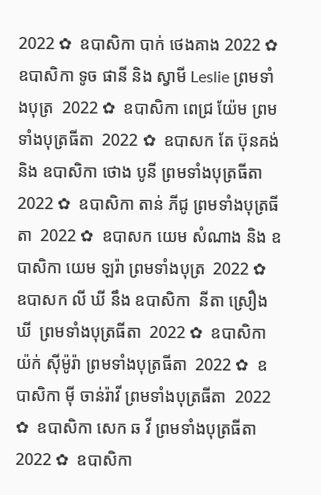2022 ✿  ឧបាសិកា បាក់ ថេងគាង 2022 ✿  ឧបាសិកា ទូច ផានី និង ស្វាមី Leslie ព្រមទាំងបុត្រ  2022 ✿  ឧបាសិកា ពេជ្រ យ៉ែម ព្រមទាំងបុត្រធីតា  2022 ✿  ឧបាសក តែ ប៊ុនគង់ និង ឧបាសិកា ថោង បូនី ព្រមទាំងបុត្រធីតា  2022 ✿  ឧបាសិកា តាន់ ភីជូ ព្រមទាំងបុត្រធីតា  2022 ✿  ឧបាសក យេម សំណាង និង ឧបាសិកា យេម ឡរ៉ា ព្រមទាំងបុត្រ  2022 ✿  ឧបាសក លី ឃី នឹង ឧបាសិកា  នីតា ស្រឿង ឃី  ព្រមទាំងបុត្រធីតា  2022 ✿  ឧបាសិកា យ៉ក់ សុីម៉ូរ៉ា ព្រមទាំងបុត្រធីតា  2022 ✿  ឧបាសិកា មុី ចាន់រ៉ាវី ព្រមទាំងបុត្រធីតា  2022 ✿  ឧបាសិកា សេក ឆ វី ព្រមទាំងបុត្រធីតា  2022 ✿  ឧបាសិកា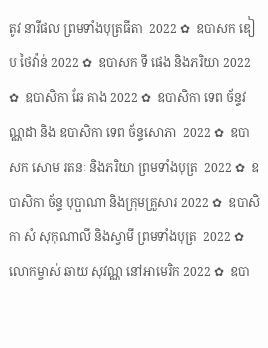តូវ នារីផល ព្រមទាំងបុត្រធីតា  2022 ✿  ឧបាសក ឌៀប ថៃវ៉ាន់ 2022 ✿  ឧបាសក ទី ផេង និងភរិយា 2022 ✿  ឧបាសិកា ឆែ គាង 2022 ✿  ឧបាសិកា ទេព ច័ន្ទវណ្ណដា និង ឧបាសិកា ទេព ច័ន្ទសោភា  2022 ✿  ឧបាសក សោម រតនៈ និងភរិយា ព្រមទាំងបុត្រ  2022 ✿  ឧបាសិកា ច័ន្ទ បុប្ផាណា និងក្រុមគ្រួសារ 2022 ✿  ឧបាសិកា សំ សុកុណាលី និងស្វាមី ព្រមទាំងបុត្រ  2022 ✿  លោកម្ចាស់ ឆាយ សុវណ្ណ នៅអាមេរិក 2022 ✿  ឧបា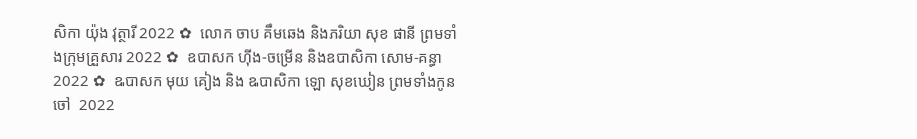សិកា យ៉ុង វុត្ថារី 2022 ✿  លោក ចាប គឹមឆេង និងភរិយា សុខ ផានី ព្រមទាំងក្រុមគ្រួសារ 2022 ✿  ឧបាសក ហ៊ីង-ចម្រើន និងឧបាសិកា សោម-គន្ធា 2022 ✿  ឩបាសក មុយ គៀង និង ឩបាសិកា ឡោ សុខឃៀន ព្រមទាំងកូនចៅ  2022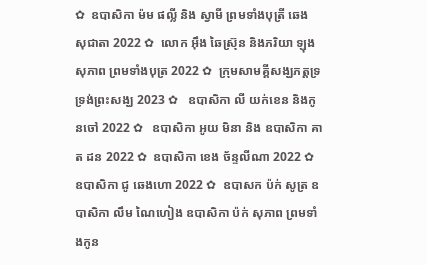✿  ឧបាសិកា ម៉ម ផល្លី និង ស្វាមី ព្រមទាំងបុត្រី ឆេង សុជាតា 2022 ✿  លោក អ៊ឹង ឆៃស្រ៊ុន និងភរិយា ឡុង សុភាព ព្រមទាំងបុត្រ 2022 ✿  ក្រុមសាមគ្គីសង្ឃភត្តទ្រទ្រង់ព្រះសង្ឃ 2023 ✿   ឧបាសិកា លី យក់ខេន និងកូនចៅ 2022 ✿   ឧបាសិកា អូយ មិនា និង ឧបាសិកា គាត ដន 2022 ✿  ឧបាសិកា ខេង ច័ន្ទលីណា 2022 ✿  ឧបាសិកា ជូ ឆេងហោ 2022 ✿  ឧបាសក ប៉ក់ សូត្រ ឧបាសិកា លឹម ណៃហៀង ឧបាសិកា ប៉ក់ សុភាព ព្រមទាំងកូន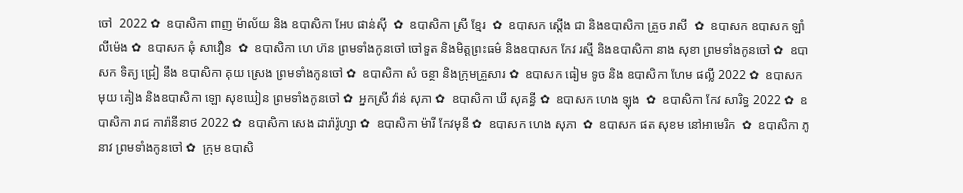ចៅ  2022 ✿  ឧបាសិកា ពាញ ម៉ាល័យ និង ឧបាសិកា អែប ផាន់ស៊ី  ✿  ឧបាសិកា ស្រី ខ្មែរ  ✿  ឧបាសក ស្តើង ជា និងឧបាសិកា គ្រួច រាសី  ✿  ឧបាសក ឧបាសក ឡាំ លីម៉េង ✿  ឧបាសក ឆុំ សាវឿន  ✿  ឧបាសិកា ហេ ហ៊ន ព្រមទាំងកូនចៅ ចៅទួត និងមិត្តព្រះធម៌ និងឧបាសក កែវ រស្មី និងឧបាសិកា នាង សុខា ព្រមទាំងកូនចៅ ✿  ឧបាសក ទិត្យ ជ្រៀ នឹង ឧបាសិកា គុយ ស្រេង ព្រមទាំងកូនចៅ ✿  ឧបាសិកា សំ ចន្ថា និងក្រុមគ្រួសារ ✿  ឧបាសក ធៀម ទូច និង ឧបាសិកា ហែម ផល្លី 2022 ✿  ឧបាសក មុយ គៀង និងឧបាសិកា ឡោ សុខឃៀន ព្រមទាំងកូនចៅ ✿  អ្នកស្រី វ៉ាន់ សុភា ✿  ឧបាសិកា ឃី សុគន្ធី ✿  ឧបាសក ហេង ឡុង  ✿  ឧបាសិកា កែវ សារិទ្ធ 2022 ✿  ឧបាសិកា រាជ ការ៉ានីនាថ 2022 ✿  ឧបាសិកា សេង ដារ៉ារ៉ូហ្សា ✿  ឧបាសិកា ម៉ារី កែវមុនី ✿  ឧបាសក ហេង សុភា  ✿  ឧបាសក ផត សុខម នៅអាមេរិក  ✿  ឧបាសិកា ភូ នាវ ព្រមទាំងកូនចៅ ✿  ក្រុម ឧបាសិ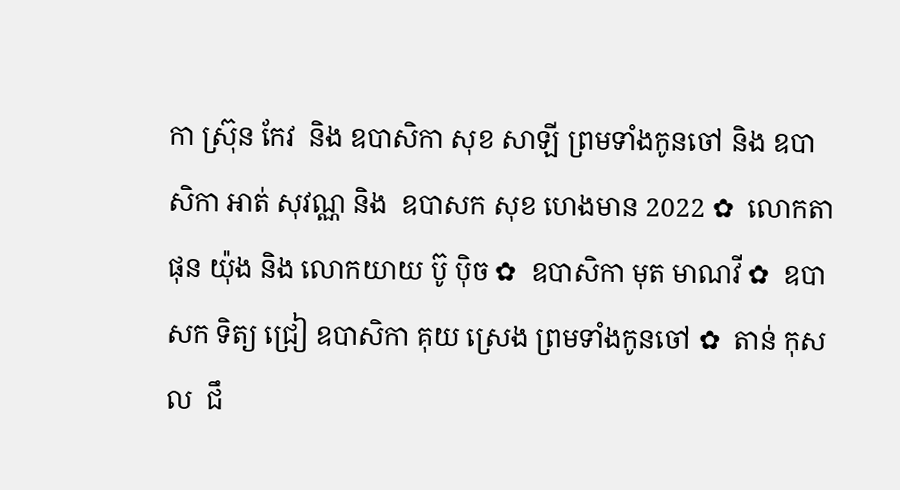កា ស្រ៊ុន កែវ  និង ឧបាសិកា សុខ សាឡី ព្រមទាំងកូនចៅ និង ឧបាសិកា អាត់ សុវណ្ណ និង  ឧបាសក សុខ ហេងមាន 2022 ✿  លោកតា ផុន យ៉ុង និង លោកយាយ ប៊ូ ប៉ិច ✿  ឧបាសិកា មុត មាណវី ✿  ឧបាសក ទិត្យ ជ្រៀ ឧបាសិកា គុយ ស្រេង ព្រមទាំងកូនចៅ ✿  តាន់ កុសល  ជឹ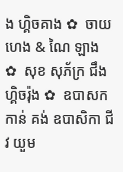ង ហ្គិចគាង ✿  ចាយ ហេង & ណៃ ឡាង ✿  សុខ សុភ័ក្រ ជឹង ហ្គិចរ៉ុង ✿  ឧបាសក កាន់ គង់ ឧបាសិកា ជីវ យួម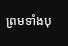ព្រមទាំងបុ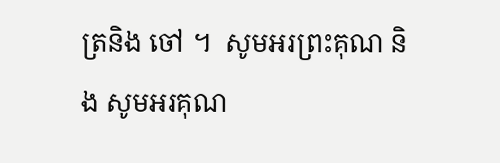ត្រនិង ចៅ ។  សូមអរព្រះគុណ និង សូមអរគុណ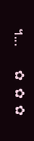។...       ✿  ✿  ✿